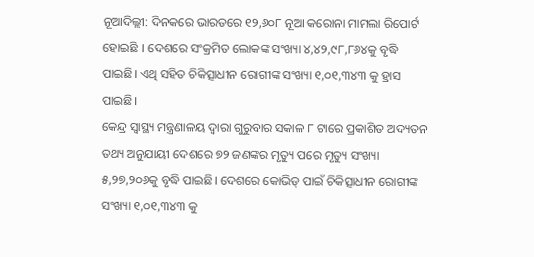ନୂଆଦିଲ୍ଲୀ: ଦିନକରେ ଭାରତରେ ୧୨,୬୦୮ ନୂଆ କରୋନା ମାମଲା ରିପୋର୍ଟ ହୋଇଛି । ଦେଶରେ ସଂକ୍ରମିତ ଲୋକଙ୍କ ସଂଖ୍ୟା ୪,୪୨,୯୮,୮୬୪କୁ ବୃଦ୍ଧି ପାଇଛି। ଏଥି ସହିତ ଚିକିତ୍ସାଧୀନ ରୋଗୀଙ୍କ ସଂଖ୍ୟା ୧,୦୧,୩୪୩ କୁ ହ୍ରାସ ପାଇଛି।
କେନ୍ଦ୍ର ସ୍ୱାସ୍ଥ୍ୟ ମନ୍ତ୍ରଣାଳୟ ଦ୍ବାରା ଗୁରୁବାର ସକାଳ ୮ ଟାରେ ପ୍ରକାଶିତ ଅଦ୍ୟତନ ତଥ୍ୟ ଅନୁଯାୟୀ ଦେଶରେ ୭୨ ଜଣଙ୍କର ମୃତ୍ୟୁ ପରେ ମୃତ୍ୟୁ ସଂଖ୍ୟା ୫,୨୭,୨୦୬କୁ ବୃଦ୍ଧି ପାଇଛି। ଦେଶରେ କୋଭିଡ୍ ପାଇଁ ଚିକିତ୍ସାଧୀନ ରୋଗୀଙ୍କ ସଂଖ୍ୟା ୧,୦୧,୩୪୩ କୁ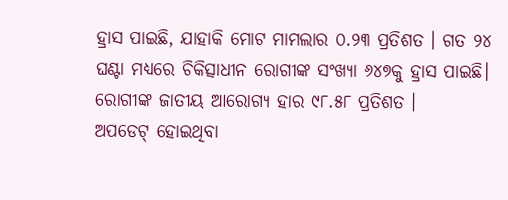ହ୍ରାସ ପାଇଛି, ଯାହାକି ମୋଟ ମାମଲାର ୦.୨୩ ପ୍ରତିଶତ । ଗତ ୨୪ ଘଣ୍ଟା ମଧ୍ୟରେ ଚିକିତ୍ସାଧୀନ ରୋଗୀଙ୍କ ସଂଖ୍ୟା ୬୪୭କୁ ହ୍ରାସ ପାଇଛି। ରୋଗୀଙ୍କ ଜାତୀୟ ଆରୋଗ୍ୟ ହାର ୯୮.୫୮ ପ୍ରତିଶତ ।
ଅପଡେଟ୍ ହୋଇଥିବା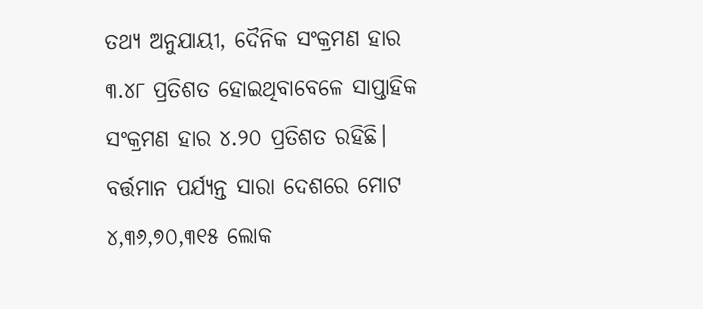ତଥ୍ୟ ଅନୁଯାୟୀ, ଦୈନିକ ସଂକ୍ରମଣ ହାର ୩.୪୮ ପ୍ରତିଶତ ହୋଇଥିବାବେଳେ ସାପ୍ତାହିକ ସଂକ୍ରମଣ ହାର ୪.୨୦ ପ୍ରତିଶତ ରହିଛି। ବର୍ତ୍ତମାନ ପର୍ଯ୍ୟନ୍ତ ସାରା ଦେଶରେ ମୋଟ ୪,୩୬,୭୦,୩୧୫ ଲୋକ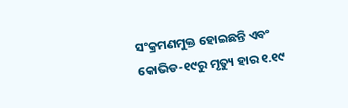ସଂକ୍ରମଣମୁକ୍ତ ହୋଇଛନ୍ତି ଏବଂ କୋଭିଡ-୧୯ରୁ ମୃତ୍ୟୁ ହାର ୧.୧୯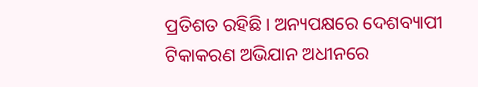ପ୍ରତିଶତ ରହିଛି। ଅନ୍ୟପକ୍ଷରେ ଦେଶବ୍ୟାପୀ ଟିକାକରଣ ଅଭିଯାନ ଅଧୀନରେ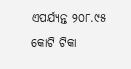ଏପର୍ଯ୍ୟନ୍ତ ୨୦୮.୯୫ କୋଟି ଟିକା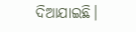ଦିଆଯାଇଛି।